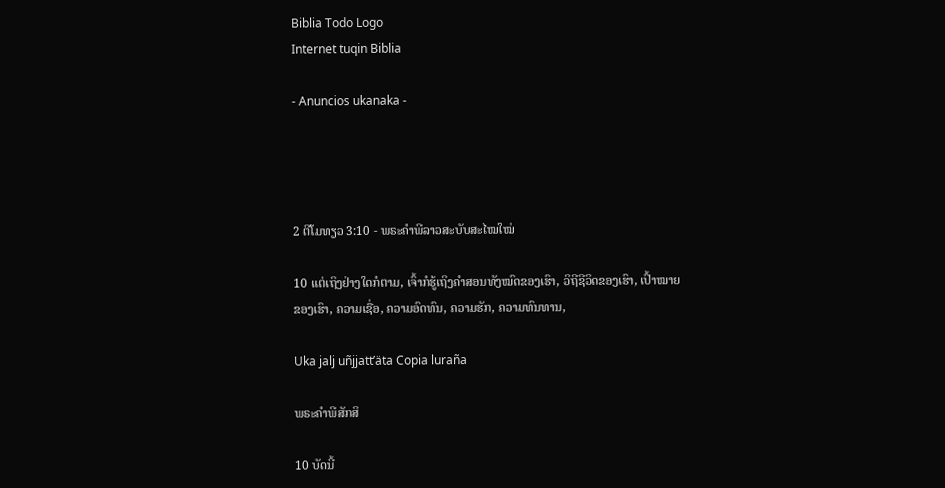Biblia Todo Logo
Internet tuqin Biblia

- Anuncios ukanaka -




2 ຕີໂມທຽວ 3:10 - ພຣະຄຳພີລາວສະບັບສະໄໝໃໝ່

10 ແຕ່ເຖິງຢ່າງໃດກໍຕາມ, ເຈົ້າກໍຮູ້ເຖິງຄຳສອນທັງໝົດຂອງເຮົາ, ວິຖີຊີວິດຂອງເຮົາ, ເປົ້າໝາຍຂອງເຮົາ, ຄວາມເຊື່ອ, ຄວາມອົດທົນ, ຄວາມຮັກ, ຄວາມທົນທານ,

Uka jalj uñjjattʼäta Copia luraña

ພຣະຄຳພີສັກສິ

10 ບັດນີ້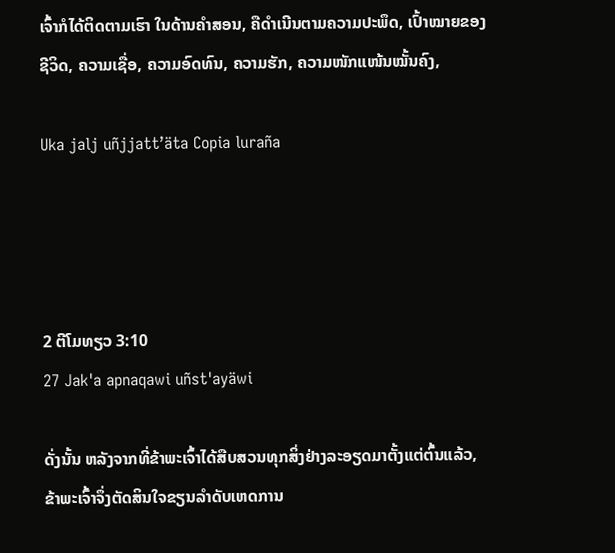ເຈົ້າກໍໄດ້ຕິດຕາມເຮົາ ໃນດ້ານຄຳສອນ, ຄືດຳເນີນຕາມຄວາມປະພຶດ, ເປົ້າໝາຍຂອງຊີວິດ, ຄວາມເຊື່ອ, ຄວາມອົດທົນ, ຄວາມຮັກ, ຄວາມໜັກແໜ້ນໝັ້ນຄົງ,

Uka jalj uñjjattʼäta Copia luraña




2 ຕີໂມທຽວ 3:10
27 Jak'a apnaqawi uñst'ayäwi

ດັ່ງນັ້ນ ຫລັງຈາກທີ່ຂ້າພະເຈົ້າໄດ້ສືບສວນທຸກສິ່ງຢ່າງລະອຽດມາຕັ້ງແຕ່ຕົ້ນແລ້ວ, ຂ້າພະເຈົ້າຈຶ່ງຕັດສິນໃຈຂຽນລຳດັບເຫດການ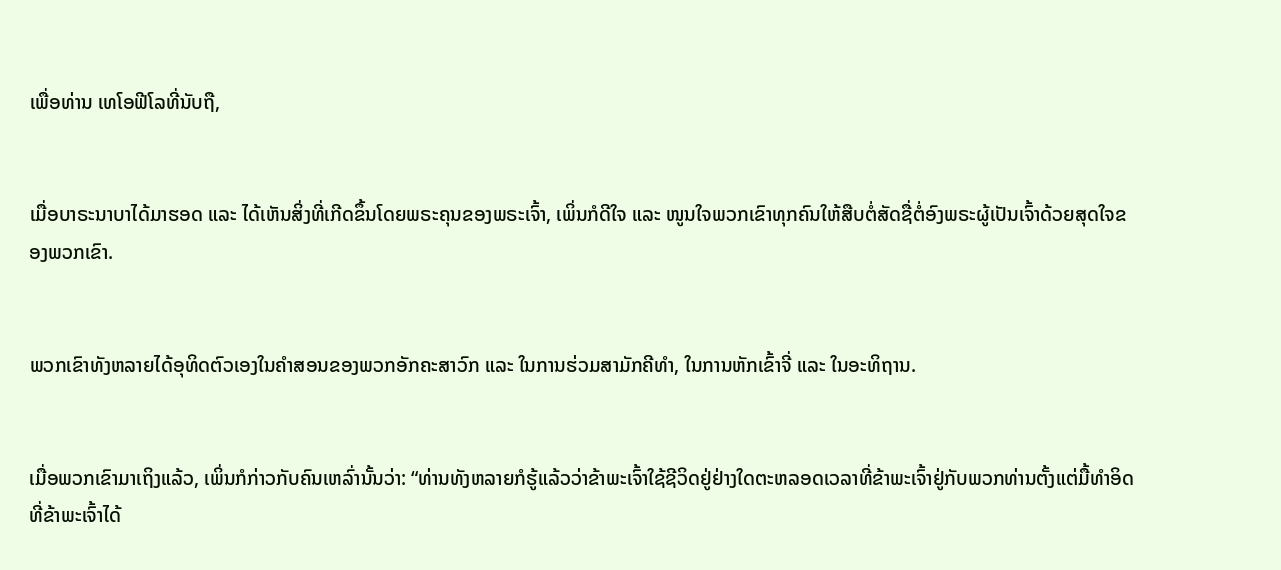ເພື່ອທ່ານ ເທໂອຟີໂລທີ່ນັບຖື,


ເມື່ອບາຣະນາບາໄດ້ມາຮອດ ແລະ ໄດ້ເຫັນສິ່ງທີ່ເກີດຂຶ້ນໂດຍພຣະຄຸນຂອງພຣະເຈົ້າ, ເພິ່ນກໍດີໃຈ ແລະ ໜູນໃຈພວກເຂົາທຸກຄົນໃຫ້ສືບຕໍ່ສັດຊື່ຕໍ່ອົງພຣະຜູ້ເປັນເຈົ້າດ້ວຍສຸດໃຈຂອງພວກເຂົາ.


ພວກເຂົາທັງຫລາຍໄດ້ອຸທິດຕົວເອງໃນຄຳສອນຂອງພວກອັກຄະສາວົກ ແລະ ໃນການຮ່ວມສາມັກຄີທຳ, ໃນການຫັກເຂົ້າຈີ່ ແລະ ໃນອະທິຖານ.


ເມື່ອພວກເຂົາມາເຖິງແລ້ວ, ເພິ່ນກໍກ່າວກັບຄົນເຫລົ່ານັ້ນວ່າ: “ທ່ານທັງຫລາຍກໍຮູ້ແລ້ວວ່າຂ້າພະເຈົ້າໃຊ້ຊີວິດຢູ່ຢ່າງໃດຕະຫລອດເວລາທີ່ຂ້າພະເຈົ້າຢູ່ກັບພວກທ່ານຕັ້ງແຕ່ມື້ທຳອິດທີ່ຂ້າພະເຈົ້າໄດ້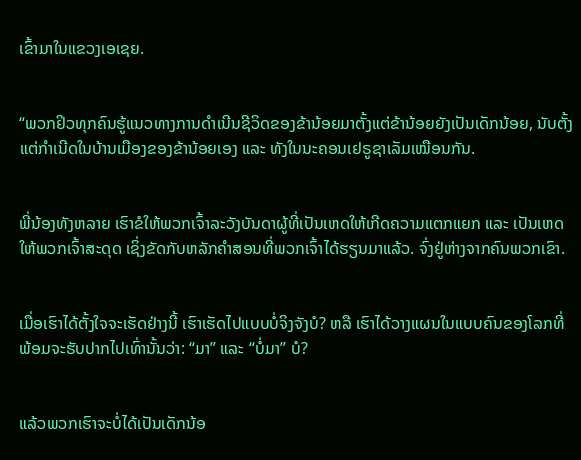ເຂົ້າມາໃນແຂວງເອເຊຍ.


“ພວກຢິວທຸກຄົນຮູ້ແນວທາງການດຳເນີນຊີວິດຂອງຂ້ານ້ອຍມາຕັ້ງແຕ່ຂ້ານ້ອຍຍັງເປັນເດັກນ້ອຍ, ນັບຕັ້ງແຕ່ກຳເນີດໃນບ້ານເມືອງຂອງຂ້ານ້ອຍເອງ ແລະ ທັງໃນນະຄອນເຢຣູຊາເລັມເໝືອນກັນ.


ພີ່ນ້ອງທັງຫລາຍ ເຮົາຂໍໃຫ້ພວກເຈົ້າລະວັງບັນດາຜູ້ທີ່ເປັນເຫດໃຫ້ເກີດຄວາມແຕກແຍກ ແລະ ເປັນເຫດໃຫ້ພວກເຈົ້າສະດຸດ ເຊິ່ງຂັດກັບຫລັກຄຳສອນທີ່ພວກເຈົ້າໄດ້ຮຽນມາແລ້ວ. ຈົ່ງຢູ່ຫ່າງຈາກຄົນພວກເຂົາ.


ເມື່ອເຮົາໄດ້ຕັ້ງໃຈຈະເຮັດຢ່າງນີ້ ເຮົາເຮັດໄປແບບບໍ່ຈິງຈັງບໍ? ຫລື ເຮົາໄດ້ວາງແຜນໃນແບບຄົນຂອງໂລກທີ່ພ້ອມຈະຮັບປາກໄປເທົ່ານັ້ນວ່າ: “ມາ” ແລະ “ບໍ່ມາ” ບໍ?


ແລ້ວພວກເຮົາຈະບໍ່ໄດ້ເປັນເດັກນ້ອ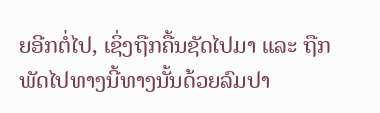ຍອີກຕໍ່ໄປ, ເຊິ່ງຖືກຄື້ນຊັດໄປມາ ແລະ ຖືກພັດໄປທາງນີ້ທາງນັ້ນດ້ວຍລົມປາ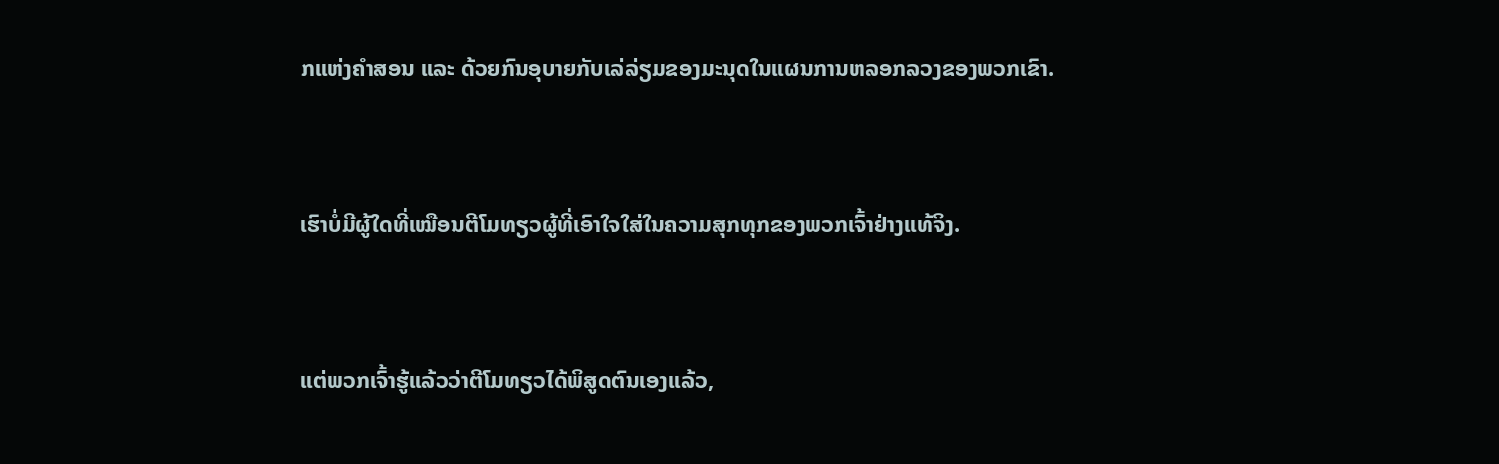ກແຫ່ງຄຳສອນ ແລະ ດ້ວຍກົນອຸບາຍກັບເລ່ລ່ຽມຂອງມະນຸດໃນແຜນການຫລອກລວງຂອງພວກເຂົາ.


ເຮົາບໍ່ມີຜູ້ໃດທີ່ເໝືອນຕີໂມທຽວຜູ້ທີ່ເອົາໃຈໃສ່ໃນຄວາມສຸກທຸກຂອງພວກເຈົ້າຢ່າງແທ້ຈິງ.


ແຕ່ພວກເຈົ້າຮູ້ແລ້ວວ່າຕີໂມທຽວໄດ້ພິສູດຕົນເອງແລ້ວ,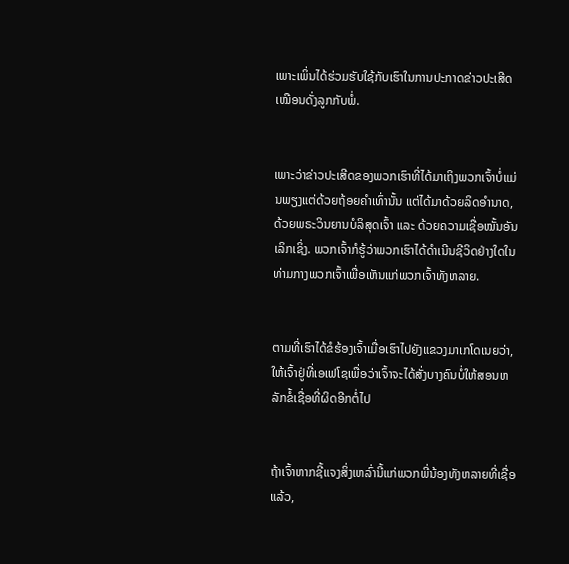ເພາະເພິ່ນໄດ້ຮ່ວມຮັບໃຊ້ກັບເຮົາໃນການປະກາດຂ່າວປະເສີດເໝືອນດັ່ງລູກກັບພໍ່.


ເພາະວ່າຂ່າວປະເສີດຂອງພວກເຮົາທີ່ໄດ້ມາເຖິງພວກເຈົ້າບໍ່ແມ່ນພຽງແຕ່ດ້ວຍຖ້ອຍຄຳເທົ່ານັ້ນ ແຕ່ໄດ້ມາດ້ວຍລິດອຳນາດ, ດ້ວຍພຣະວິນຍານບໍລິສຸດເຈົ້າ ແລະ ດ້ວຍຄວາມເຊື່ອໝັ້ນອັນເລິກເຊິ່ງ. ພວກເຈົ້າກໍຮູ້ວ່າພວກເຮົາໄດ້ດຳເນີນຊີວິດຢ່າງໃດໃນທ່າມກາງພວກເຈົ້າເພື່ອເຫັນແກ່ພວກເຈົ້າທັງຫລາຍ.


ຕາມທີ່ເຮົາໄດ້ຂໍຮ້ອງເຈົ້າເມື່ອເຮົາໄປຍັງແຂວງມາເກໂດເນຍວ່າ, ໃຫ້ເຈົ້າຢູ່ທີ່ເອເຟໂຊເພື່ອວ່າເຈົ້າຈະໄດ້ສັ່ງບາງຄົນບໍ່ໃຫ້ສອນຫລັກຂໍ້ເຊື່ອທີ່ຜິດອີກຕໍ່ໄປ


ຖ້າເຈົ້າຫາກຊີ້ແຈງສິ່ງເຫລົ່ານີ້ແກ່ພວກພີ່ນ້ອງທັງຫລາຍທີ່ເຊື່ອແລ້ວ,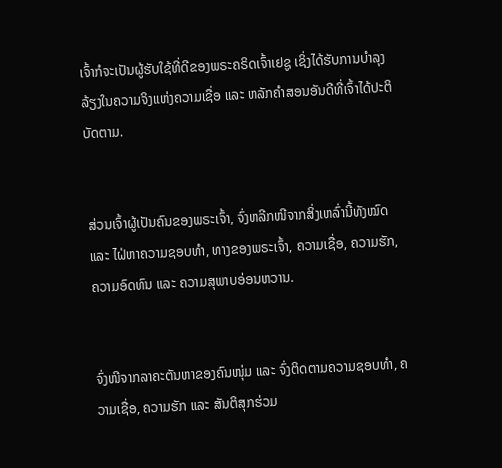ເຈົ້າກໍຈະເປັນຜູ້ຮັບໃຊ້ທີ່ດີຂອງພຣະຄຣິດເຈົ້າເຢຊູ ເຊິ່ງໄດ້ຮັບການບຳລຸງລ້ຽງໃນຄວາມຈິງແຫ່ງຄວາມເຊື່ອ ແລະ ຫລັກຄຳສອນອັນດີທີ່ເຈົ້າໄດ້ປະຕິບັດຕາມ.


ສ່ວນເຈົ້າຜູ້ເປັນຄົນຂອງພຣະເຈົ້າ, ຈົ່ງຫລີກໜີຈາກສິ່ງເຫລົ່ານີ້ທັງໝົດ ແລະ ໄຝ່ຫາຄວາມຊອບທຳ, ທາງຂອງພຣະເຈົ້າ, ຄວາມເຊື່ອ, ຄວາມຮັກ, ຄວາມອົດທົນ ແລະ ຄວາມສຸພາບອ່ອນຫວານ.


ຈົ່ງໜີຈາກລາຄະຕັນຫາຂອງຄົນໜຸ່ມ ແລະ ຈົ່ງຕິດຕາມຄວາມຊອບທຳ, ຄວາມເຊື່ອ, ຄວາມຮັກ ແລະ ສັນຕິສຸກຮ່ວມ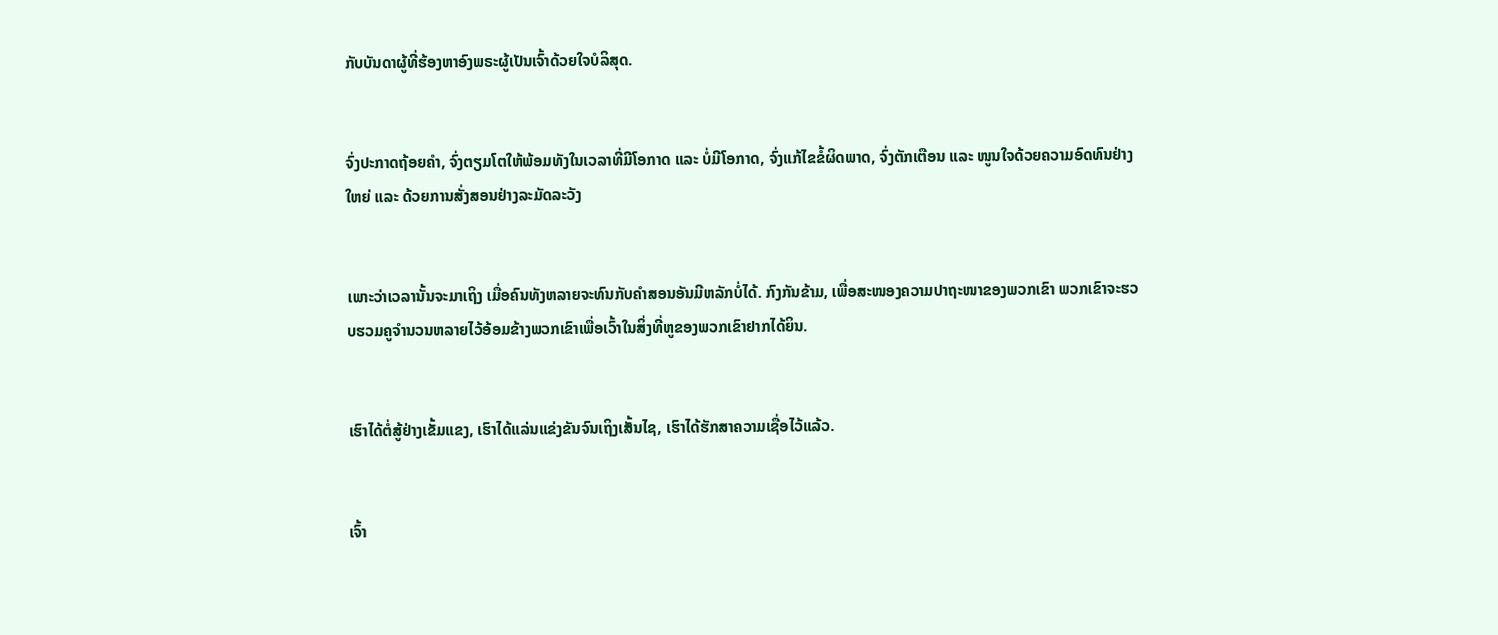ກັບບັນດາຜູ້ທີ່ຮ້ອງຫາອົງພຣະຜູ້ເປັນເຈົ້າດ້ວຍໃຈບໍລິສຸດ.


ຈົ່ງປະກາດຖ້ອຍຄຳ, ຈົ່ງຕຽມໂຕໃຫ້ພ້ອມທັງໃນເວລາທີ່ມີໂອກາດ ແລະ ບໍ່ມີໂອກາດ, ຈົ່ງແກ້ໄຂຂໍ້ຜິດພາດ, ຈົ່ງຕັກເຕືອນ ແລະ ໜູນໃຈດ້ວຍຄວາມອົດທົນຢ່າງໃຫຍ່ ແລະ ດ້ວຍການສັ່ງສອນຢ່າງລະມັດລະວັງ


ເພາະວ່າເວລານັ້ນຈະມາເຖິງ ເມື່ອຄົນທັງຫລາຍຈະທົນກັບຄຳສອນອັນມີຫລັກບໍ່ໄດ້. ກົງກັນຂ້າມ, ເພື່ອສະໜອງຄວາມປາຖະໜາຂອງພວກເຂົາ ພວກເຂົາຈະຮວບຮວມຄູຈຳນວນຫລາຍໄວ້ອ້ອມຂ້າງພວກເຂົາເພື່ອເວົ້າໃນສິ່ງທີ່ຫູຂອງພວກເຂົາຢາກໄດ້ຍິນ.


ເຮົາໄດ້ຕໍ່ສູ້ຢ່າງເຂັ້ມແຂງ, ເຮົາໄດ້ແລ່ນແຂ່ງຂັນຈົນເຖິງເສັ້ນໄຊ, ເຮົາໄດ້ຮັກສາຄວາມເຊື່ອໄວ້ແລ້ວ.


ເຈົ້າ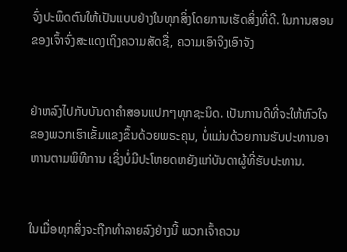ຈົ່ງປະພຶດຕົນໃຫ້ເປັນແບບຢ່າງໃນທຸກສິ່ງໂດຍການເຮັດສິ່ງທີ່ດີ. ໃນການສອນຂອງເຈົ້າຈົ່ງສະແດງເຖິງຄວາມສັດຊື່, ຄວາມເອົາຈິງເອົາຈັງ


ຢ່າຫລົງໄປກັບບັນດາຄຳສອນແປກໆທຸກຊະນິດ. ເປັນການດີທີ່ຈະໃຫ້ຫົວໃຈຂອງພວກເຮົາເຂັ້ມແຂງຂຶ້ນດ້ວຍພຣະຄຸນ, ບໍ່ແມ່ນດ້ວຍການຮັບປະທານອາຫານຕາມພິທີການ ເຊິ່ງບໍ່ມີປະໂຫຍດຫຍັງແກ່ບັນດາຜູ້ທີ່ຮັບປະທານ.


ໃນເມື່ອທຸກສິ່ງຈະຖືກທຳລາຍລົງຢ່າງນີ້ ພວກເຈົ້າຄວນ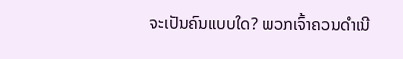ຈະເປັນຄົນແບບໃດ? ພວກເຈົ້າຄວນດຳເນີ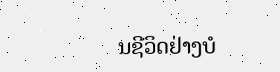ນຊີວິດຢ່າງບໍ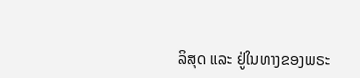ລິສຸດ ແລະ ຢູ່ໃນທາງຂອງພຣະ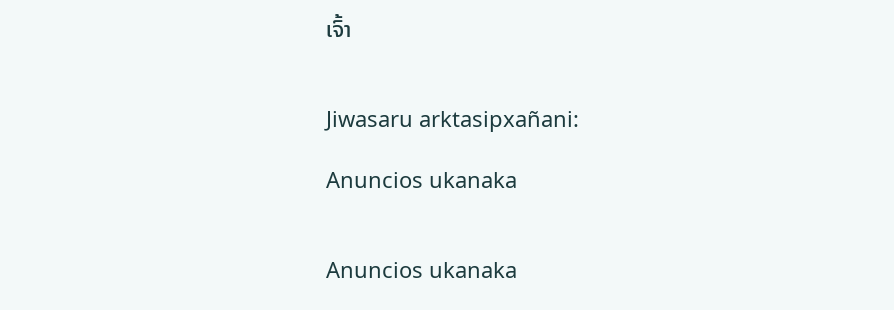ເຈົ້າ


Jiwasaru arktasipxañani:

Anuncios ukanaka


Anuncios ukanaka